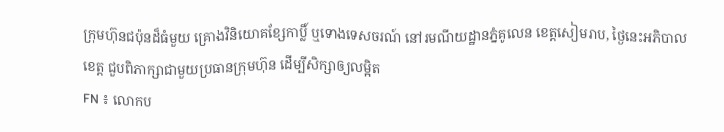ក្រុមហ៊ុនជប៉ុនដ៏ធំមួយ គ្រោងវិនិយោគខ្សែកាប្លិ៍ ឬទោងទេសចរណ៍ នៅរមណីយដ្ឋានភ្នំគូលេន ខេត្តសៀមរាប, ថ្ងៃនេះអភិបាលខេត្ត ជួបពិភាក្សាជាមួយប្រធានក្រុមហ៊ុន ដើម្បីសិក្សាឲ្យលម្អិត
FN ៖ លោកប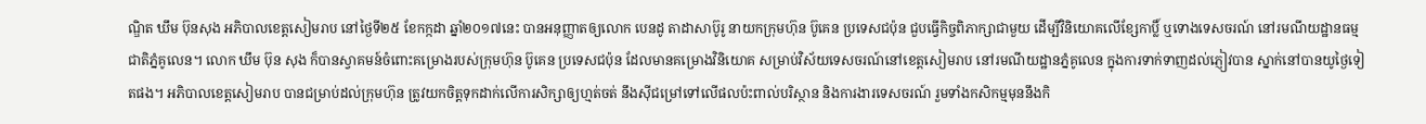ណ្ឌិត ឃឹម ប៊ុនសុង អភិបាលខេត្តសៀមរាប នៅថ្ងៃទី២៥ ខែកក្កដា ឆ្នាំ២០១៧នេះ បានអនុញ្ញាតឲ្យលោក បេនដូ តាដាសាប៊ូរូ នាយកក្រុមហ៊ុន ប៊ូគេន ប្រទេសជប៉ុន ជួបធ្វើកិច្ចពិភាក្សាជាមួយ ដើម្បីវិនិយោគលើខ្សែកាប្លិ៍ ឬទោងទេសចរណ៍ នៅរមណីយដ្ឋានធម្មជាតិភ្នំគូលេន។ លោក ឃឹម ប៊ុន សុង ក៏បានស្វាគមន៍ចំពោះគម្រោងរបស់ក្រុមហ៊ុន ប៊ូគេន ប្រទេសជប៉ុន ដែលមានគម្រោងវិនិយោគ សម្រាប់វិស័យទេសចរណ៍នៅខេត្តសៀមរាប នៅរមណីយដ្ឋានភ្នំគូលេន ក្នុងការទាក់ទាញដល់ភ្ញៀវបាន ស្នាក់នៅបានយូថ្ងៃទៀតផង។ អភិបាលខេត្តសៀមរាប បានជម្រាប់ដល់ក្រុមហ៊ុន ត្រូវយកចិត្តទុកដាក់លើការសិក្សាឲ្យហ្មត់ចត់ នឹងស៊ីជម្រៅទៅលើផលប៉ះពាល់បរិស្ថាន និងការងារទេសចរណ៍ រួមទាំងកសិកម្មមុននឹងកិ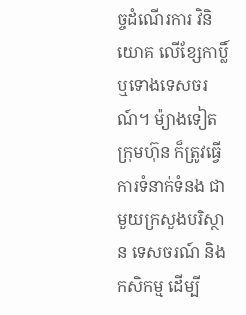ច្ចដំណើរការ វិនិយោគ លើខ្សែកាប្លិ៍ ឬទោងទេសចរណ៍។ ម៉្យាងទៀតក្រុមហ៊ុន ក៏ត្រូវធ្វើការទំនាក់ទំនង ជាមួយក្រសួងបរិស្ថាន ទេសចរណ៍ និងកសិកម្ម ដើម្បី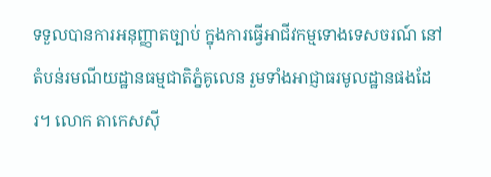ទទួលបានការអនុញ្ញាតច្បាប់ ក្នុងការធ្វើអាជីវកម្មទោងទេសចរណ៍ នៅតំបន់រមណីយដ្ឋានធម្មជាតិភ្នំគូលេន រួមទាំងអាជ្ញាធរមូលដ្ឋានផងដែរ។ លោក តាកេសស៊ី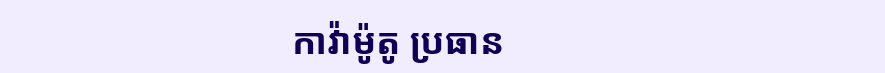កាវ៉ាម៉ូតូ ប្រធាន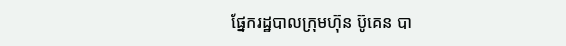ផ្នែករដ្ឋបាលក្រុមហ៊ុន ប៊ូគេន បា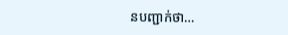នបញ្ជាក់ថា…